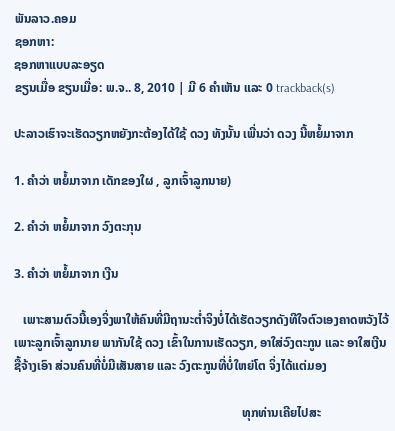ພັນລາວ.ຄອມ
ຊອກຫາ:
ຊອກຫາແບບລະອຽດ
ຂຽນເມື່ອ ຂຽນເມື່ອ: ພ.ຈ.. 8, 2010 | ມີ 6 ຄຳເຫັນ ແລະ 0 trackback(s)

ປະລາວເຮົາຈະເຮັດວຽກຫຍັງກະຕ້ອງໄດ້ໃຊ້ ດວງ ທັງນັ້ນ ເພີ່ນວ່າ ດວງ ນີ້ຫຍໍ້ມາຈາກ

1. ຄຳວ່າ ຫຍໍ້ມາຈາກ ເດັກຂອງໃຜ , ລູກເຈົ້າລູກນາຍ)

2. ຄຳວ່າ ຫຍໍ້ມາຈາກ ວົງຕະກຸນ

3. ຄຳວ່າ ຫຍໍ້ມາຈາກ ເງີນ

   ເພາະສາມຕົວນີ້ເອງຈິ່ງພາໃຫ້ຄົນທີ່ມີຖານະຕໍ່າຈິງບໍ່ໄດ້ເຮັດວຽກດັງທີໃຈຕົວເອງຄາດຫວັງໄວ້   ເພາະລູກເຈົ້າລູກນາຍ ພາກັນໃຊ້ ດວງ ເຂົ້າໃນການເຮັດວຽກ, ອາໃສ່ວົງຕະກູນ ແລະ ອາໃສເງີນ ຊື້ຈ້າງເອົາ ສ່ວນຄົນທີ່ບໍ່ມີເສັນສາຍ ແລະ ວົງຕະກູນທີ່ບໍ່ໃຫຍ່ໂຕ ຈິ່ງໄດ້ແຕ່ມອງ

                                                                         ທຸກທ່ານເຄີຍໄປສະ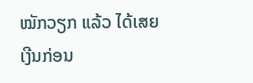ໝັກວຽກ ແລ້ວ ໄດ້ເສຍເງີນກ່ອນ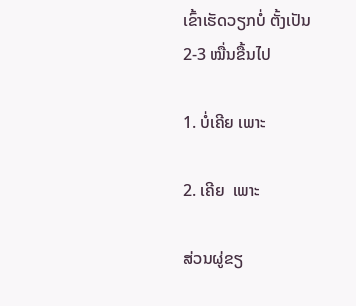ເຂົ້າເຮັດວຽກບໍ່ ຕັ້ງເປັນ 2-3 ໝື່ນຂື້ນໄປ

1. ບໍ່ເຄີຍ ເພາະ

2. ເຄີຍ  ເພາະ

ສ່ວນຜູ່ຂຽ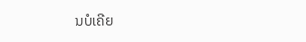ນບໍເຄີຍ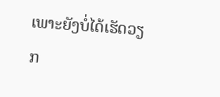ເພາະຍັງບໍ່ໄດ້ເຮັດວຽກ